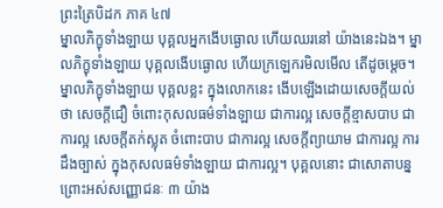ព្រះត្រៃបិដក ភាគ ៤៧
ម្នាលភិក្ខុទាំងឡាយ បុគ្គលអ្នកងើបធ្ងោល ហើយឈរនៅ យ៉ាងនេះឯង។ ម្នាលភិក្ខុទាំងឡាយ បុគ្គលងើបធ្ងោល ហើយក្រឡេករមិលមើល តើដូចម្តេច។ ម្នាលភិក្ខុទាំងឡាយ បុគ្គលខ្លះ ក្នុងលោកនេះ ងើបឡើងដោយសេចក្តីយល់ថា សេចក្តីជឿ ចំពោះកុសលធម៌ទាំងឡាយ ជាការល្អ សេចក្តីខ្មាសបាប ជាការល្អ សេចក្តីតក់ស្លុត ចំពោះបាប ជាការល្អ សេចក្តីព្យាយាម ជាការល្អ ការដឹងច្បាស់ ក្នុងកុសលធម៌ទាំងឡាយ ជាការល្អ។ បុគ្គលនោះ ជាសោតាបន្ន ព្រោះអស់សញ្ញោជនៈ ៣ យ៉ាង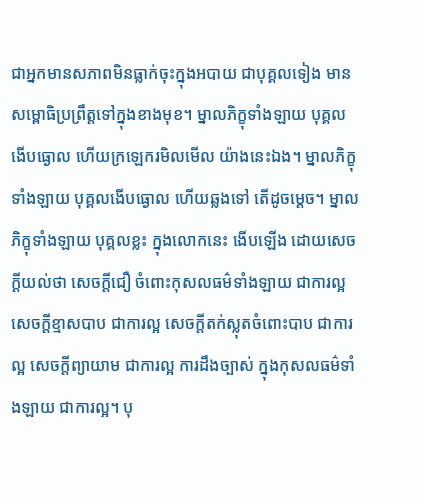ជាអ្នកមានសភាពមិនធ្លាក់ចុះក្នុងអបាយ ជាបុគ្គលទៀង មានសម្ពោធិប្រព្រឹត្តទៅក្នុងខាងមុខ។ ម្នាលភិក្ខុទាំងឡាយ បុគ្គលងើបធ្ងោល ហើយក្រឡេករមិលមើល យ៉ាងនេះឯង។ ម្នាលភិក្ខុទាំងឡាយ បុគ្គលងើបធ្ងោល ហើយឆ្លងទៅ តើដូចម្តេច។ ម្នាលភិក្ខុទាំងឡាយ បុគ្គលខ្លះ ក្នុងលោកនេះ ងើបឡើង ដោយសេចក្តីយល់ថា សេចក្តីជឿ ចំពោះកុសលធម៌ទាំងឡាយ ជាការល្អ សេចក្តីខ្មាសបាប ជាការល្អ សេចក្តីតក់ស្លុតចំពោះបាប ជាការល្អ សេចក្តីព្យាយាម ជាការល្អ ការដឹងច្បាស់ ក្នុងកុសលធម៌ទាំងឡាយ ជាការល្អ។ បុ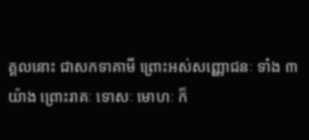គ្គលនោះ ជាសកទាគាមី ព្រោះអស់សញ្ញោជនៈ ទាំង ៣យ៉ាង ព្រោះរាគៈ ទោសៈ មោហៈ ក៏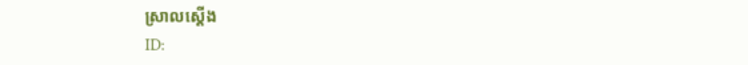ស្រាលស្តើង
ID: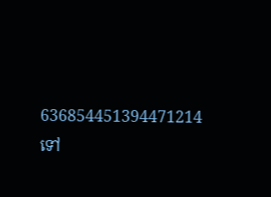636854451394471214
ទៅ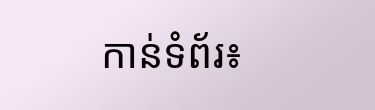កាន់ទំព័រ៖